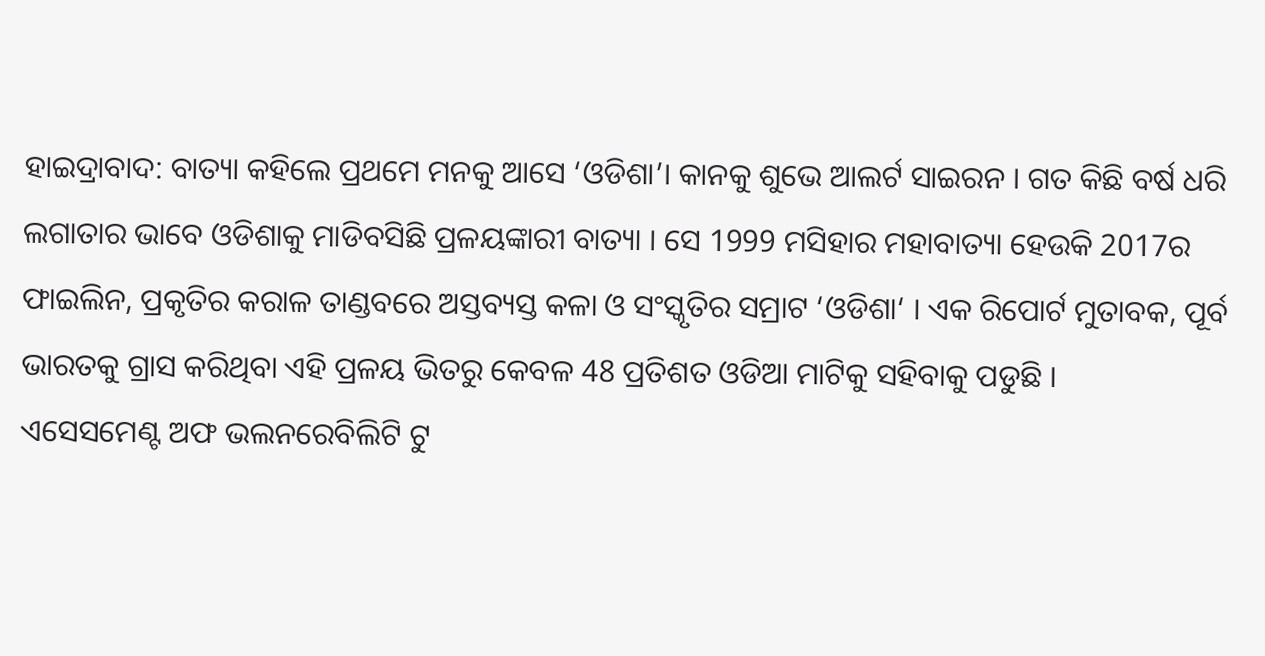ହାଇଦ୍ରାବାଦ: ବାତ୍ୟା କହିଲେ ପ୍ରଥମେ ମନକୁ ଆସେ ‘ଓଡିଶା’। କାନକୁ ଶୁଭେ ଆଲର୍ଟ ସାଇରନ । ଗତ କିଛି ବର୍ଷ ଧରି ଲଗାତାର ଭାବେ ଓଡିଶାକୁ ମାଡିବସିଛି ପ୍ରଳୟଙ୍କାରୀ ବାତ୍ୟା । ସେ 1999 ମସିହାର ମହାବାତ୍ୟା ହେଉକି 2017ର ଫାଇଲିନ, ପ୍ରକୃତିର କରାଳ ତାଣ୍ଡବରେ ଅସ୍ତବ୍ୟସ୍ତ କଳା ଓ ସଂସ୍କୃତିର ସମ୍ରାଟ ‘ଓଡିଶା‘ । ଏକ ରିପୋର୍ଟ ମୁତାବକ, ପୂର୍ବ ଭାରତକୁ ଗ୍ରାସ କରିଥିବା ଏହି ପ୍ରଳୟ ଭିତରୁ କେବଳ 48 ପ୍ରତିଶତ ଓଡିଆ ମାଟିକୁ ସହିବାକୁ ପଡୁଛି ।
ଏସେସମେଣ୍ଟ ଅଫ ଭଲନରେବିଲିଟି ଟୁ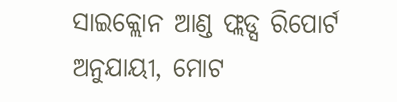ସାଇକ୍ଲୋନ ଆଣ୍ଡ ଫ୍ଲଡ୍ସ ରିପୋର୍ଟ ଅନୁଯାୟୀ, ମୋଟ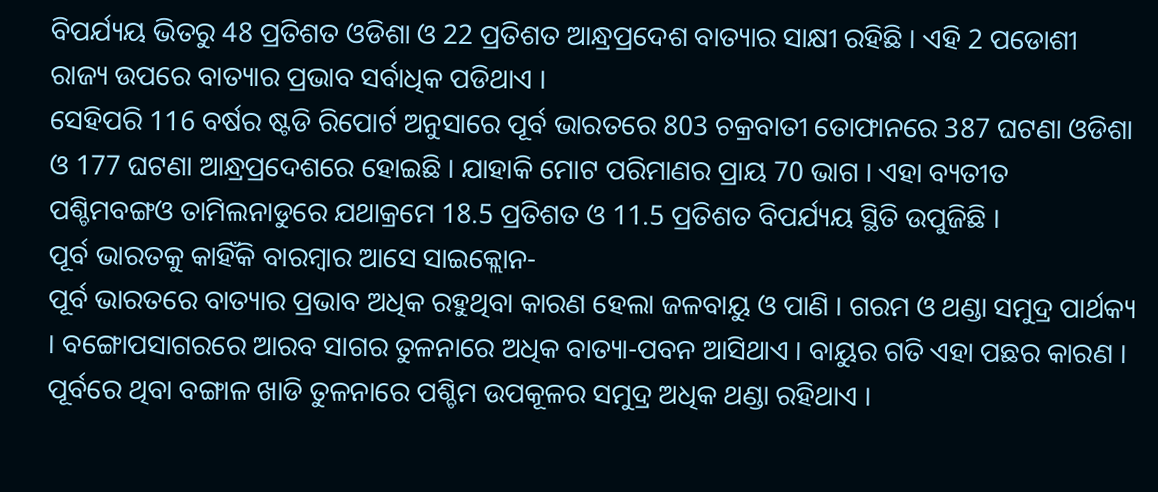ବିପର୍ଯ୍ୟୟ ଭିତରୁ 48 ପ୍ରତିଶତ ଓଡିଶା ଓ 22 ପ୍ରତିଶତ ଆନ୍ଧ୍ରପ୍ରଦେଶ ବାତ୍ୟାର ସାକ୍ଷୀ ରହିଛି । ଏହି 2 ପଡୋଶୀ ରାଜ୍ୟ ଉପରେ ବାତ୍ୟାର ପ୍ରଭାବ ସର୍ବାଧିକ ପଡିଥାଏ ।
ସେହିପରି 116 ବର୍ଷର ଷ୍ଟଡି ରିପୋର୍ଟ ଅନୁସାରେ ପୂର୍ବ ଭାରତରେ 803 ଚକ୍ରବାତୀ ତୋଫାନରେ 387 ଘଟଣା ଓଡିଶା ଓ 177 ଘଟଣା ଆନ୍ଧ୍ରପ୍ରଦେଶରେ ହୋଇଛି । ଯାହାକି ମୋଟ ପରିମାଣର ପ୍ରାୟ 70 ଭାଗ । ଏହା ବ୍ୟତୀତ ପଶ୍ଚିମବଙ୍ଗଓ ତାମିଲନାଡୁରେ ଯଥାକ୍ରମେ 18.5 ପ୍ରତିଶତ ଓ 11.5 ପ୍ରତିଶତ ବିପର୍ଯ୍ୟୟ ସ୍ଥିତି ଉପୁଜିଛି ।
ପୂର୍ବ ଭାରତକୁ କାହିଁକି ବାରମ୍ବାର ଆସେ ସାଇକ୍ଲୋନ-
ପୂର୍ବ ଭାରତରେ ବାତ୍ୟାର ପ୍ରଭାବ ଅଧିକ ରହୁଥିବା କାରଣ ହେଲା ଜଳବାୟୁ ଓ ପାଣି । ଗରମ ଓ ଥଣ୍ଡା ସମୁଦ୍ର ପାର୍ଥକ୍ୟ । ବଙ୍ଗୋପସାଗରରେ ଆରବ ସାଗର ତୁଳନାରେ ଅଧିକ ବାତ୍ୟା-ପବନ ଆସିଥାଏ । ବାୟୁର ଗତି ଏହା ପଛର କାରଣ । ପୂର୍ବରେ ଥିବା ବଙ୍ଗାଳ ଖାଡି ତୁଳନାରେ ପଶ୍ଚିମ ଉପକୂଳର ସମୁଦ୍ର ଅଧିକ ଥଣ୍ଡା ରହିଥାଏ ।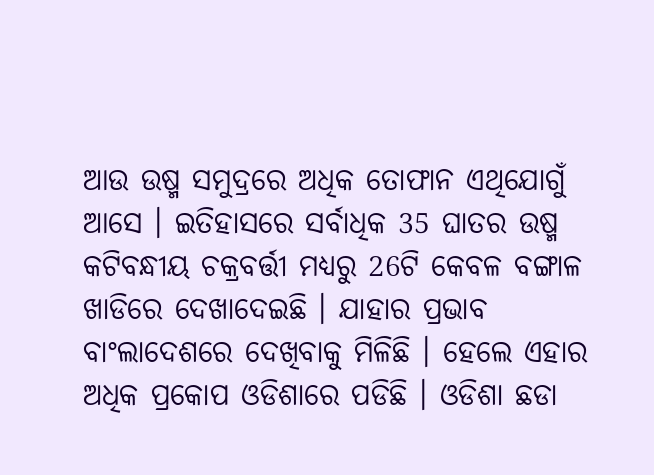ଆଉ ଉଷ୍ମ ସମୁଦ୍ରରେ ଅଧିକ ତୋଫାନ ଏଥିଯୋଗୁଁ ଆସେ । ଇତିହାସରେ ସର୍ବାଧିକ 35 ଘାତର ଉଷ୍ମ କଟିବନ୍ଧୀୟ ଚକ୍ରବର୍ତ୍ତୀ ମଧ୍ୟରୁ 26ଟି କେବଳ ବଙ୍ଗାଳ ଖାଡିରେ ଦେଖାଦେଇଛି । ଯାହାର ପ୍ରଭାବ ବାଂଲାଦେଶରେ ଦେଖିବାକୁ ମିଳିଛି । ହେଲେ ଏହାର ଅଧିକ ପ୍ରକୋପ ଓଡିଶାରେ ପଡିଛି । ଓଡିଶା ଛଡା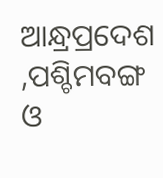ଆନ୍ଧ୍ରପ୍ରଦେଶ ,ପଶ୍ଚିମବଙ୍ଗ ଓ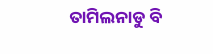ତାମିଲନାଡୁ ବି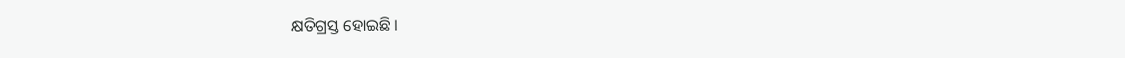କ୍ଷତିଗ୍ରସ୍ତ ହୋଇଛି ।